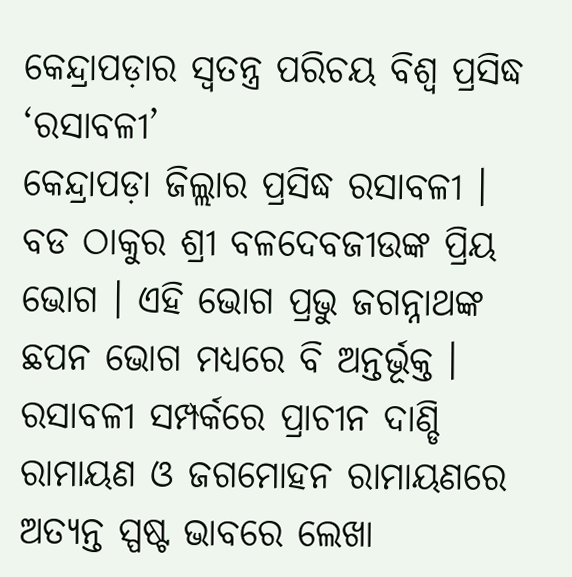କେନ୍ଦ୍ରାପଡ଼ାର ସ୍ୱତନ୍ତ୍ର ପରିଚୟ ବିଶ୍ୱ ପ୍ରସିଦ୍ଧ ‘ରସାବଳୀ’
କେନ୍ଦ୍ରାପଡ଼ା ଜିଲ୍ଲାର ପ୍ରସିଦ୍ଧ ରସାବଳୀ । ବଡ ଠାକୁର ଶ୍ରୀ ବଳଦେବଜୀଉଙ୍କ ପ୍ରିୟ ଭୋଗ । ଏହି ଭୋଗ ପ୍ରଭୁ ଜଗନ୍ନାଥଙ୍କ ଛପନ ଭୋଗ ମଧ୍ୟରେ ବି ଅନ୍ତର୍ଭୂକ୍ତ । ରସାବଳୀ ସମ୍ପର୍କରେ ପ୍ରାଚୀନ ଦାଣ୍ଡି ରାମାୟଣ ଓ ଜଗମୋହନ ରାମାୟଣରେ ଅତ୍ୟନ୍ତ ସ୍ପଷ୍ଟ ଭାବରେ ଲେଖା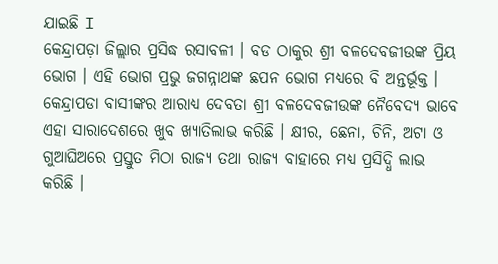ଯାଇଛି I
କେନ୍ଦ୍ରାପଡ଼ା ଜିଲ୍ଲାର ପ୍ରସିଦ୍ଧ ରସାବଳୀ । ବଡ ଠାକୁର ଶ୍ରୀ ବଳଦେବଜୀଉଙ୍କ ପ୍ରିୟ ଭୋଗ । ଏହି ଭୋଗ ପ୍ରଭୁ ଜଗନ୍ନାଥଙ୍କ ଛପନ ଭୋଗ ମଧ୍ୟରେ ବି ଅନ୍ତର୍ଭୂକ୍ତ । କେନ୍ଦ୍ରାପଡା ବାସୀଙ୍କର ଆରାଧ୍ୟ ଦେବତା ଶ୍ରୀ ବଳଦେବଜୀଉଙ୍କ ନୈବେଦ୍ୟ ଭାବେ ଏହା ସାରାଦେଶରେ ଖୁବ ଖ୍ୟାତିଲାଭ କରିଛି । କ୍ଷୀର, ଛେନା, ଚିନି, ଅଟା ଓ ଗୁଆଘିଅରେ ପ୍ରସ୍ତୁତ ମିଠା ରାଜ୍ୟ ତଥା ରାଜ୍ୟ ବାହାରେ ମଧ୍ୟ ପ୍ରସିଦ୍ଧି ଲାଭ କରିଛି ।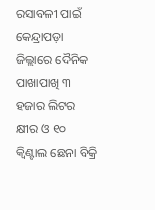ରସାବଳୀ ପାଇଁ କେନ୍ଦ୍ରାପଡ଼ା ଜିଲ୍ଲାରେ ଦୈନିକ ପାଖାପାଖି ୩ ହଜାର ଲିଟର କ୍ଷୀର ଓ ୧୦ କ୍ଵିଣ୍ଟାଲ ଛେନା ବିକ୍ରି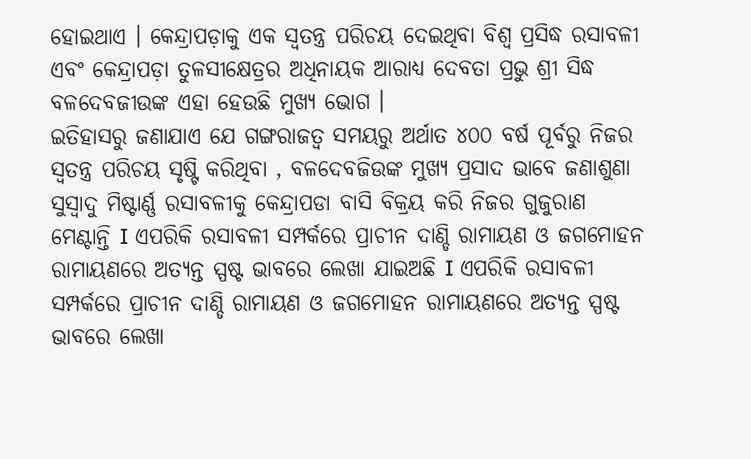ହୋଇଥାଏ । କେନ୍ଦ୍ରାପଡ଼ାକୁ ଏକ ସ୍ୱତନ୍ତ୍ର ପରିଚୟ ଦେଇଥିବା ବିଶ୍ୱ ପ୍ରସିଦ୍ଧ ରସାବଳୀ ଏବଂ କେନ୍ଦ୍ରାପଡ଼ା ତୁଳସୀକ୍ଷେତ୍ରର ଅଧିନାୟକ ଆରାଧ୍ୟ ଦେବତା ପ୍ରଭୁ ଶ୍ରୀ ସିଦ୍ଧ ବଳଦେବଜୀଉଙ୍କ ଏହା ହେଉଛି ମୁଖ୍ୟ ଭୋଗ ।
ଇତିହାସରୁ ଜଣାଯାଏ ଯେ ଗଙ୍ଗରାଜତ୍ୱ ସମୟରୁ ଅର୍ଥାତ ୪୦୦ ବର୍ଷ ପୂର୍ବରୁ ନିଜର ସ୍ୱତନ୍ତ୍ର ପରିଚୟ ସୃଷ୍ଟି କରିଥିବା , ବଳଦେବଜିଉଙ୍କ ମୁଖ୍ୟ ପ୍ରସାଦ ଭାବେ ଜଣାଶୁଣା ସୁସ୍ୱାଦୁ ମିଷ୍ଟାର୍ଣ୍ଣ ରସାବଳୀକୁ କେନ୍ଦ୍ରାପଡା ବାସି ବିକ୍ରୟ କରି ନିଜର ଗୁଜୁରାଣ ମେଣ୍ଟାନ୍ତି I ଏପରିକି ରସାବଳୀ ସମ୍ପର୍କରେ ପ୍ରାଚୀନ ଦାଣ୍ଡି ରାମାୟଣ ଓ ଜଗମୋହନ ରାମାୟଣରେ ଅତ୍ୟନ୍ତ ସ୍ପଷ୍ଟ ଭାବରେ ଲେଖା ଯାଇଅଛି I ଏପରିକି ରସାବଳୀ ସମ୍ପର୍କରେ ପ୍ରାଚୀନ ଦାଣ୍ଡି ରାମାୟଣ ଓ ଜଗମୋହନ ରାମାୟଣରେ ଅତ୍ୟନ୍ତ ସ୍ପଷ୍ଟ ଭାବରେ ଲେଖା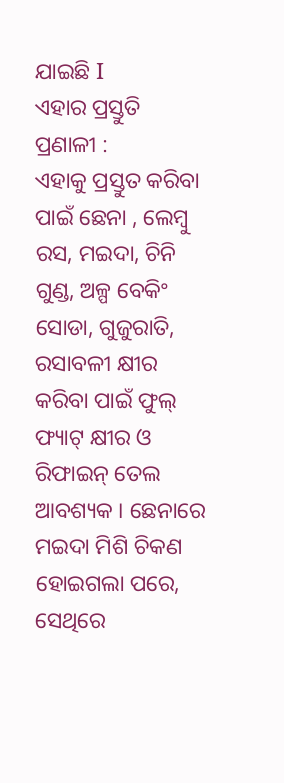ଯାଇଛି I
ଏହାର ପ୍ରସ୍ତୁତି ପ୍ରଣାଳୀ :
ଏହାକୁ ପ୍ରସ୍ତୁତ କରିବା ପାଇଁ ଛେନା , ଲେମ୍ବୁ ରସ, ମଇଦା, ଚିନି ଗୁଣ୍ଡ, ଅଳ୍ପ ବେକିଂ ସୋଡା, ଗୁଜୁରାତି, ରସାବଳୀ କ୍ଷୀର କରିବା ପାଇଁ ଫୁଲ୍ ଫ୍ୟାଟ୍ କ୍ଷୀର ଓ ରିଫାଇନ୍ ତେଲ ଆବଶ୍ୟକ । ଛେନାରେ ମଇଦା ମିଶି ଚିକଣ ହୋଇଗଲା ପରେ, ସେଥିରେ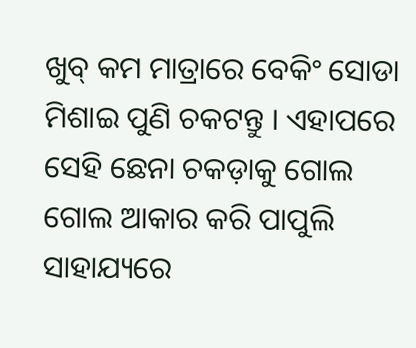ଖୁବ୍ କମ ମାତ୍ରାରେ ବେକିଂ ସୋଡା ମିଶାଇ ପୁଣି ଚକଟନ୍ତୁ । ଏହାପରେ ସେହି ଛେନା ଚକଡ଼ାକୁ ଗୋଲ ଗୋଲ ଆକାର କରି ପାପୁଲି ସାହାଯ୍ୟରେ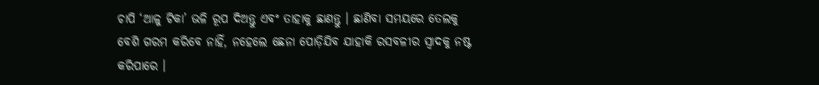ଚାପି ‘ଆଳୁ ଟିକା’ ଭଳି ରୂପ ଦିଅନ୍ତୁ ଏବଂ ତାହାକୁ ଛାଣନ୍ତୁ । ଛାଣିବା ସମୟରେ ତେଲକୁ ବେଶି ଗରମ କରିବେ ନାହିଁ, ନହେଲେ ଛେନା ପୋଡ଼ିଯିବ ଯାହାକି ରସବଳୀର ସ୍ଵାଦକୁ ନଷ୍ଟ କରିପାରେ ।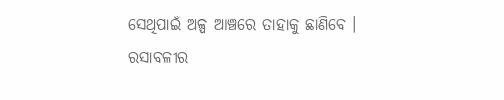ସେଥିପାଇଁ ଅଳ୍ପ ଆଞ୍ଚରେ ତାହାକୁ ଛାଣିବେ ।
ରସାବଳୀର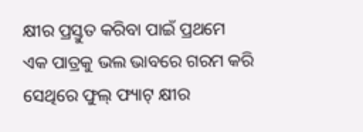କ୍ଷୀର ପ୍ରସ୍ତୁତ କରିବା ପାଇଁ ପ୍ରଥମେ ଏକ ପାତ୍ରକୁ ଭଲ ଭାବରେ ଗରମ କରି ସେଥିରେ ଫୁଲ୍ ଫ୍ୟାଟ୍ କ୍ଷୀର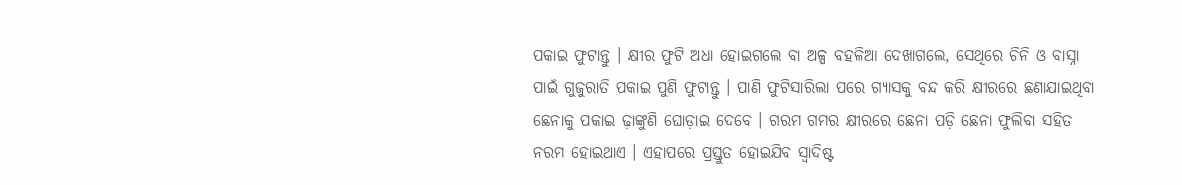ପକାଇ ଫୁଟାନ୍ତୁ । କ୍ଷୀର ଫୁଟି ଅଧା ହୋଇଗଲେ ବା ଅଳ୍ପ ବହଳିଆ ଦେଖାଗଲେ, ସେଥିରେ ଚିନି ଓ ବାସ୍ନା ପାଇଁ ଗୁଜୁରାତି ପକାଇ ପୁଣି ଫୁଟାନ୍ତୁ । ପାଣି ଫୁଟିସାରିଲା ପରେ ଗ୍ୟାସକୁ ବନ୍ଦ କରି କ୍ଷୀରରେ ଛଣାଯାଇଥିବା ଛେନାକୁ ପକାଇ ଢ଼ାଙ୍କୁଣି ଘୋଡ଼ାଇ ଦେବେ । ଗରମ ଗମର କ୍ଷୀରରେ ଛେନା ପଡ଼ି ଛେନା ଫୁଲିବା ସହିତ ନରମ ହୋଇଥାଏ । ଏହାପରେ ପ୍ରସ୍ତୁତ ହୋଇଯିବ ସ୍ୱାଦିଷ୍ଟ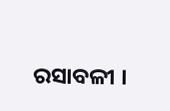ରସାବଳୀ ।